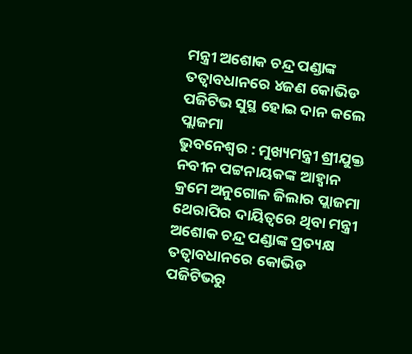ମନ୍ତ୍ରୀ ଅଶୋକ ଚନ୍ଦ୍ର ପଣ୍ଡାଙ୍କ ତତ୍ବାବଧାନରେ ୪ଜଣ କୋଭିଡ ପଜିଟିଭ ସୁସ୍ଥ ହୋଇ ଦାନ କଲେ ପ୍ଲାଜମା
ଭୁବନେଶ୍ବର : ମୁଖ୍ୟମନ୍ତ୍ରୀ ଶ୍ରୀଯୁକ୍ତ ନବୀନ ପଟ୍ଟନାୟକଙ୍କ ଆହ୍ବାନ କ୍ରମେ ଅନୁଗୋଳ ଜିଲାର ପ୍ଲାଜମା ଥେରାପିର ଦାୟିତ୍ଵରେ ଥିବା ମନ୍ତ୍ରୀ ଅଶୋକ ଚନ୍ଦ୍ର ପଣ୍ଡାଙ୍କ ପ୍ରତ୍ୟକ୍ଷ ତତ୍ବାବଧାନରେ କୋଭିଡ ପଜିଟିଭରୁ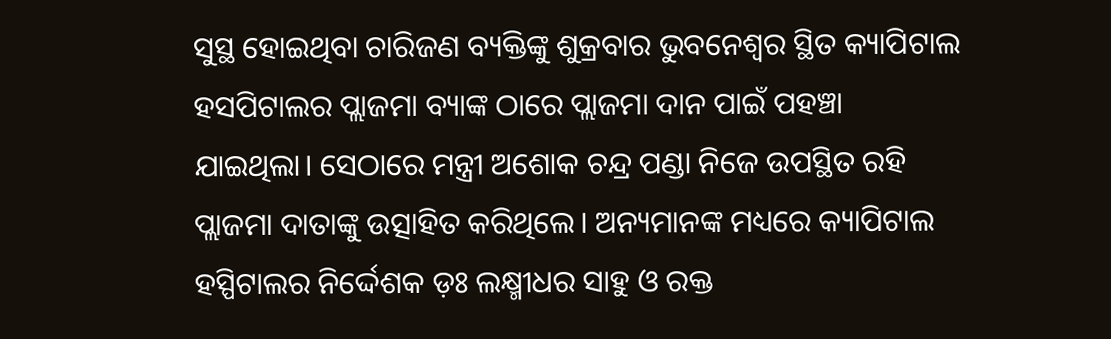ସୁସ୍ଥ ହୋଇଥିବା ଚାରିଜଣ ବ୍ୟକ୍ତିଙ୍କୁ ଶୁକ୍ରବାର ଭୁବନେଶ୍ୱର ସ୍ଥିତ କ୍ୟାପିଟାଲ ହସପିଟାଲର ପ୍ଲାଜମା ବ୍ୟାଙ୍କ ଠାରେ ପ୍ଲାଜମା ଦାନ ପାଇଁ ପହଞ୍ଚା ଯାଇଥିଲା। ସେଠାରେ ମନ୍ତ୍ରୀ ଅଶୋକ ଚନ୍ଦ୍ର ପଣ୍ଡା ନିଜେ ଉପସ୍ଥିତ ରହି ପ୍ଲାଜମା ଦାତାଙ୍କୁ ଉତ୍ସାହିତ କରିଥିଲେ। ଅନ୍ୟମାନଙ୍କ ମଧ୍ୟରେ କ୍ୟାପିଟାଲ ହସ୍ପିଟାଲର ନିର୍ଦ୍ଦେଶକ ଡ଼ଃ ଲକ୍ଷ୍ମୀଧର ସାହୁ ଓ ରକ୍ତ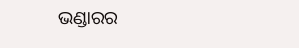ଭଣ୍ଡାରର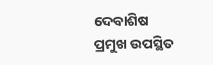ଦେବାଶିଷ ପ୍ରମୁଖ ଉପସ୍ଥିତ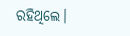ରହିଥିଲେ।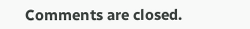Comments are closed.